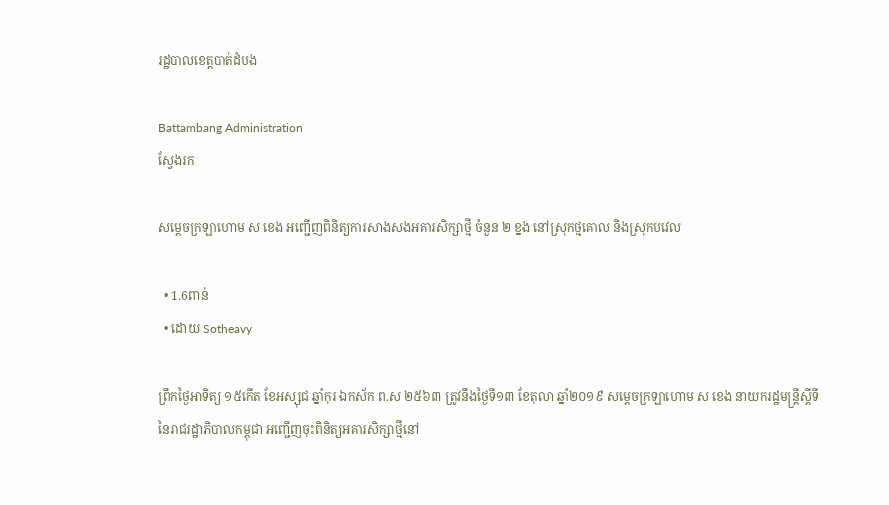រដ្ឋបាលខេត្តបាត់ដំបង

Battambang Administration
ស្វែងរក

សម្តេចក្រឡាហោម ស ខេង អញ្ជើញពិនិត្យការសាងសងអគារសិក្សាថ្មី ចំនួន ២ ខ្នង នៅស្រុកថ្មគោល និងស្រុកបវេល

  • 1.6ពាន់
  • ដោយ Sotheavy

ព្រឹកថ្ងៃអាទិត្យ ១៥កើត ខែអស្សុជ ឆ្នាំកុរ ឯកស័ក ព.ស ២៥៦៣ ត្រូវនឹងថ្ងៃទី១៣ ខែតុលា ឆ្នាំ២០១៩ សម្តេចក្រឡាហោម ស ខេង នាយករដ្ឋមន្ត្រីស្តីទី នៃរាជរដ្ឋាភិបាលកម្ពុជា អញ្ជើញចុះពិនិត្យអគារសិក្សាថ្មីនៅ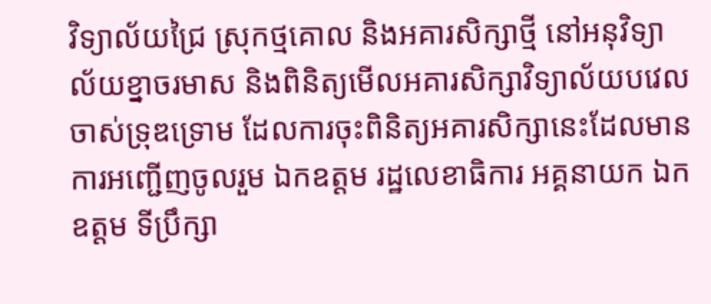វិទ្យាល័យជ្រៃ ស្រុកថ្មគោល និងអគារសិក្សាថ្មី នៅអនុវិទ្យាល័យខ្នាចរមាស និងពិនិត្យមើលអគារសិក្សាវិទ្យាល័យបវេល ចាស់ទ្រុឌទ្រោម ដែលការចុះពិនិត្យអគារសិក្សានេះដែលមានការអញ្ជើញចូលរួម ឯកឧត្តម រដ្ឋលេខាធិការ អគ្គនាយក ឯកឧត្តម ទីប្រឹក្សា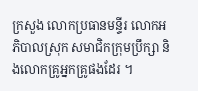ក្រសួង លោកប្រធានមន្ទីរ លោកអភិបាលស្រុក សមាជិកក្រុមប្រឹក្សា និងលោកគ្រូអ្នកគ្រូផងដែរ ។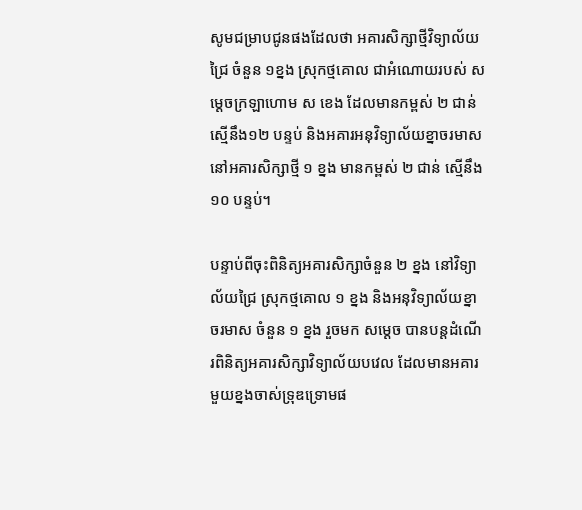សូមជម្រាបជូនផងដែលថា អគារសិក្សាថ្មីវិទ្យាល័យជ្រៃ ចំនួន ១ខ្នង ស្រុកថ្មគោល ជាអំណោយរបស់ សម្តេចក្រឡាហោម ស ខេង ដែលមានកម្ពស់ ២ ជាន់ ស្មើនឹង១២ បន្ទប់ និងអគារអនុវិទ្យាល័យខ្នាចរមាស នៅអគារសិក្សាថ្មី ១ ខ្នង មានកម្ពស់ ២ ជាន់ ស្មើនឹង ១០ បន្ទប់។

បន្ទាប់ពីចុះពិនិត្យអគារសិក្សាចំនួន ២ ខ្នង នៅវិទ្យាល័យជ្រៃ ស្រុកថ្មគោល ១ ខ្នង និងអនុវិទ្យាល័យខ្នាចរមាស ចំនួន ១ ខ្នង រួចមក សម្តេច បានបន្តដំណើរពិនិត្យអគារសិក្សាវិទ្យាល័យបវេល ដែលមានអគារមួយខ្នងចាស់ទ្រុឌទ្រោមផ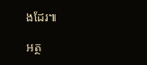ងដែរ៕

អត្ថ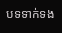បទទាក់ទង